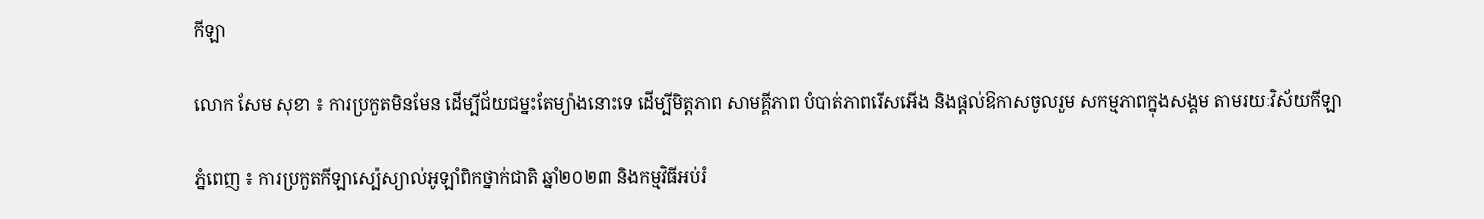កីឡា

លោក សែម សុខា ៖ ការប្រកួតមិនមែន ដើម្បីជ័យជម្នះតែម្យ៉ាងនោះទេ ដើម្បីមិត្តភាព សាមគ្គីភាព បំបាត់ភាពរើសអើង និងផ្តល់ឱកាសចូលរួម សកម្មភាពក្នុងសង្គម តាមរយៈវិស័យកីឡា

ភ្នំពេញ ៖ ការប្រកួតកីឡាស្ប៉េស្យាល់អូឡាំពិកថ្នាក់ជាតិ ឆ្នាំ២០២៣ និងកម្មវិធីអប់រំ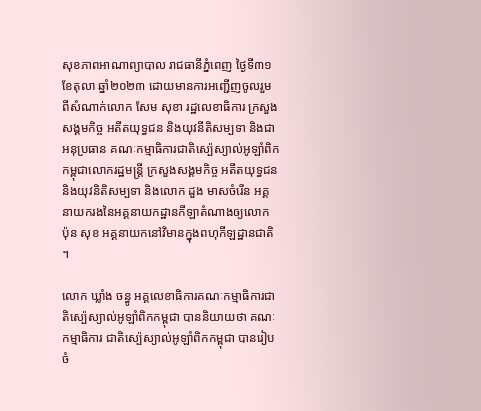សុខភាពអាណាព្យាបាល រាជធានីភ្នំពេញ ថ្ងៃទី៣១ ខែតុលា ឆ្នាំ២០២៣ ដោយមានការអញ្ជើញចូលរួម ពីសំណាក់លោក សែម សុខា រដ្ឋលេខាធិការ ក្រសួងសង្គមកិច្ច អតីតយុទ្ធជន និងយុវនីតិសម្បទា និងជាអនុប្រធាន គណៈកម្មាធិការជាតិស្ប៉េស្យាល់អូឡាំពិកកម្ពុជាលោករដ្ឋមន្ត្រី ក្រសួងសង្គមកិច្ច អតីតយុទ្ធជន និងយុវនិតិសម្បទា និងលោក ដួង មាសចំរើន អគ្គនាយករងនៃអគ្គនាយកដ្ឋានកីឡាតំណាងឲ្យលោក ប៉ុន សុខ អគ្គនាយកនៅវិមានក្នុងពហុកីឡដ្ឋានជាតិ ។

លោក ឃ្លាំង ចន្ធូ អគ្គលេខាធិការគណៈកម្មាធិការជាតិស្ប៉េស្យាល់អូឡាំពិកកម្ពុជា បាននិយាយថា គណៈកម្មាធិការ ជាតិស្ប៉េស្យាល់អូឡាំពិកកម្ពុជា បានរៀបចំ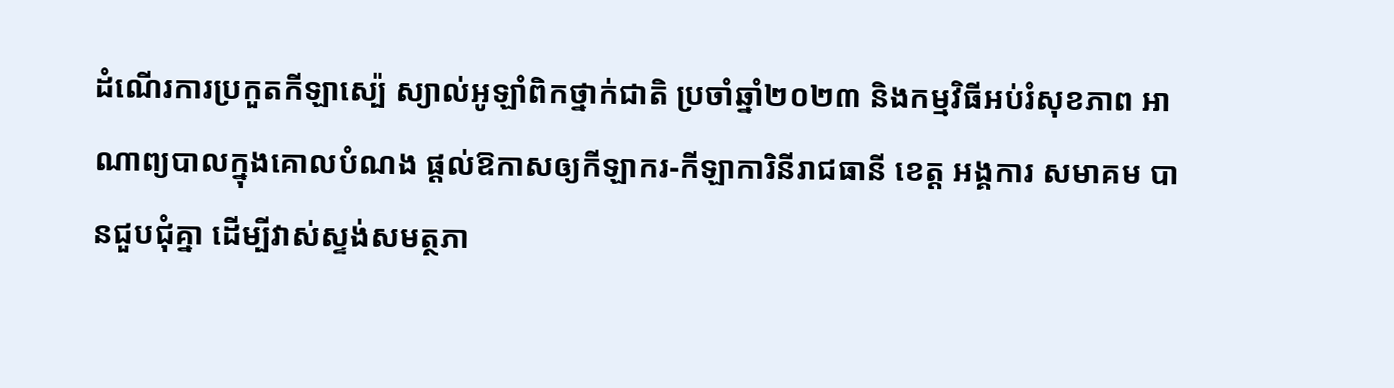ដំណើរការប្រកួតកីឡាស្ប៉េ ស្យាល់អូឡាំពិកថ្នាក់ជាតិ ប្រចាំឆ្នាំ២០២៣ និងកម្មវិធីអប់រំសុខភាព អាណាព្យបាលក្នុងគោលបំណង ផ្តល់ឱកាសឲ្យកីឡាករ-កីឡាការិនីរាជធានី ខេត្ត អង្គការ សមាគម បានជួបជុំគ្នា ដើម្បីវាស់ស្ទង់សមត្ថភា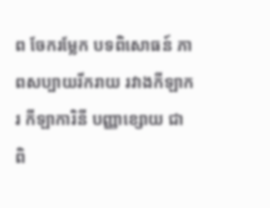ព ចែករម្លែក បទពិសោធន៍ ភាពសប្បាយរីករាយ រវាងកីឡាករ កីឡាការិនី បញ្ញាខ្សោយ ជាពិ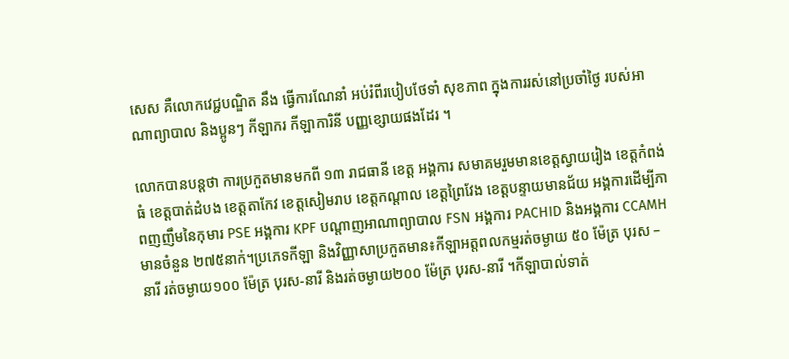សេស គឺលោកវេជ្ជបណ្ឌិត នឹង ធ្វើការណែនាំ អប់រំពីរបៀបថែទាំ សុខភាព ក្នុងការរស់នៅប្រចាំថ្ងៃ របស់អាណាព្យាបាល និងប្អូនៗ កីឡាករ កីឡាការិនី បញ្ញខ្សោយផងដែរ ។

លោកបានបន្តថា ការប្រកួតមានមកពី ១៣ រាជធានី ខេត្ត អង្គការ សមាគមរួមមានខេត្តស្វាយរៀង ខេត្តកំពង់ធំ ខេត្តបាត់ដំបង ខេត្តតាកែវ ខេត្តសៀមរាប ខេត្តកណ្តាល ខេត្តព្រៃវែង ខេត្តបន្ទាយមានជ័យ អង្គការដើម្បីភាពញញឹមនៃកុមារ PSE អង្គការ KPF បណ្តាញអាណាព្យាបាល FSN អង្គការ PACHID និងអង្គការ CCAMH មានចំនួន ២៧៥នាក់។ប្រភេទកីឡា និងវិញ្ញាសាប្រកួតមាន៖កីឡាអត្តពលកម្មរត់ចម្ងាយ ៥០ ម៉ែត្រ បុរស – នារី រត់ចម្ងាយ១០០ ម៉ែត្រ បុរស-នារី និងរត់ចម្ងាយ២០០ ម៉ែត្រ បុរស-នារី ។កីឡាបាល់ទាត់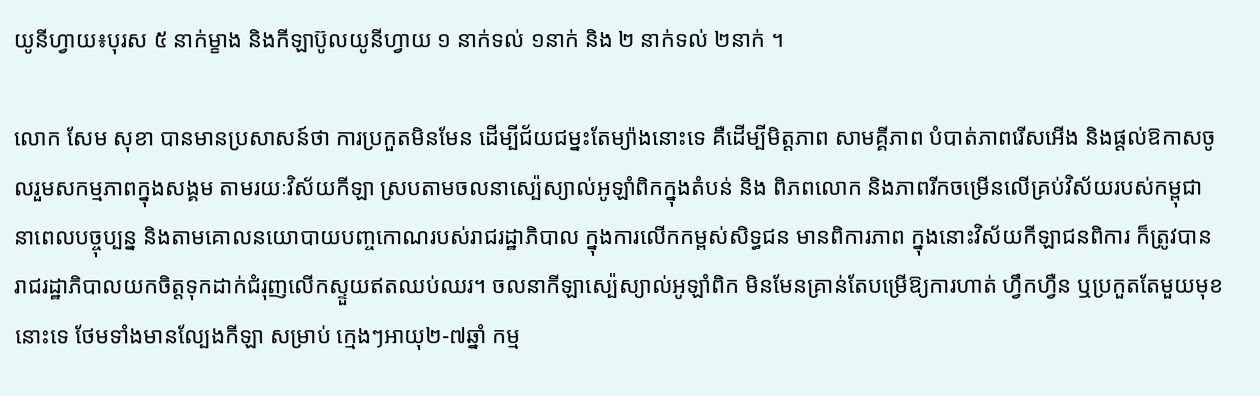យូនីហ្វាយ៖បុរស ៥ នាក់ម្ខាង និងកីឡាប៊ូលយូនីហ្វាយ ១ នាក់ទល់ ១នាក់ និង ២ នាក់ទល់ ២នាក់ ។

លោក សែម សុខា បានមានប្រសាសន៍ថា ការប្រកួតមិនមែន ដើម្បីជ័យជម្នះតែម្យ៉ាងនោះទេ គឺដើម្បីមិត្តភាព សាមគ្គីភាព បំបាត់ភាពរើសអើង និងផ្តល់ឱកាសចូលរួមសកម្មភាពក្នុងសង្គម តាមរយៈវិស័យកីឡា ស្របតាមចលនាស្ប៉េស្យាល់អូឡាំពិកក្នុងតំបន់ និង ពិភពលោក និងភាពរីកចម្រើនលើគ្រប់វិស័យរបស់កម្ពុជា នាពេលបច្ចុប្បន្ន និងតាមគោលនយោបាយបញ្ចកោណរបស់រាជរដ្ឋាភិបាល ក្នុងការលើកកម្ពស់សិទ្ធជន មានពិការភាព ក្នុងនោះវិស័យកីឡាជនពិការ ក៏ត្រូវបាន រាជរដ្ឋាភិបាលយកចិត្តទុកដាក់ជំរុញលើកស្ទួយឥតឈប់ឈរ។ ចលនាកីឡាស្ប៉េស្យាល់អូឡាំពិក មិនមែនគ្រាន់តែបម្រើឱ្យការហាត់ ហ្វឹកហ្វឺន ឬប្រកួតតែមួយមុខ នោះទេ ថែមទាំងមានល្បែងកីឡា សម្រាប់ ក្មេងៗអាយុ២-៧ឆ្នាំ កម្ម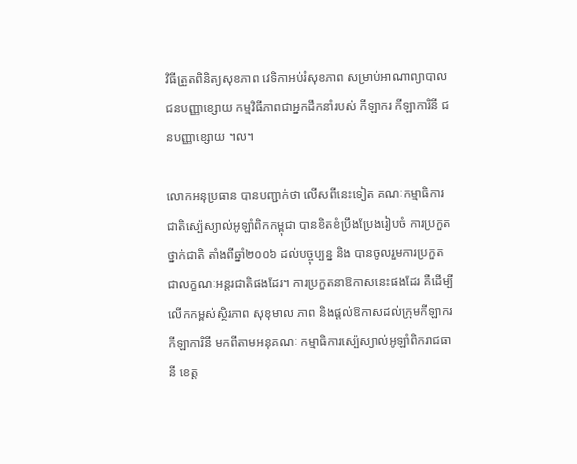វិធីត្រួតពិនិត្យសុខភាព វេទិកាអប់រំសុខភាព សម្រាប់អាណាព្យាបាលជនបញ្ញាខ្សោយ កម្មវិធីភាពជាអ្នកដឹកនាំរបស់ កីឡាករ កីឡាការិនី ជនបញ្ញាខ្សោយ ។ល។

លោកអនុប្រធាន បានបញ្ជាក់ថា លើសពីនេះទៀត គណៈកម្មាធិការជាតិស្ប៉េស្យាល់អូឡាំពិកកម្ពុជា បានខិតខំប្រឹងប្រែងរៀបចំ ការប្រកួតថ្នាក់ជាតិ តាំងពីឆ្នាំ២០០៦ ដល់បច្ចុប្បន្ន និង បានចូលរួមការប្រកួតជាលក្ខណៈអន្តរជាតិផងដែរ។ ការប្រកួតនាឱកាសនេះផងដែរ គឺដើម្បីលើកកម្ពស់ស្ថិរភាព សុខុមាល ភាព និងផ្តល់ឱកាសដល់ក្រុមកីឡាករ កីឡាការិនី មកពីតាមអនុគណៈ កម្មាធិការស្ប៉េស្យាល់អូឡាំពិករាជធានី ខេត្ត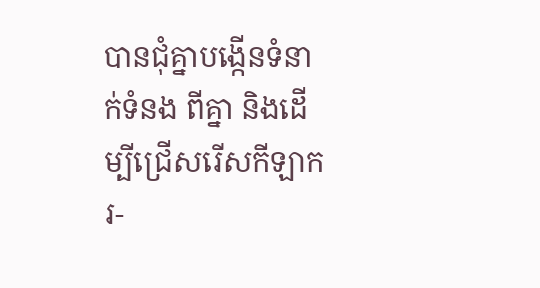បានជុំគ្នាបង្កើនទំនាក់ទំនង ពីគ្នា និងដើម្បីជ្រើសរើសកីឡាករ-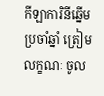កីឡាការិនីឆ្នើមប្រចាំឆ្នាំ ត្រៀមលក្ខណៈ ចូល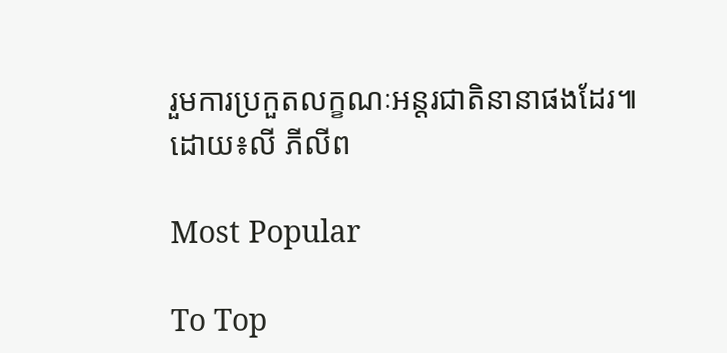រួមការប្រកួតលក្ខណៈអន្តរជាតិនានាផងដែរ៕
ដោយ៖លី ភីលីព

Most Popular

To Top